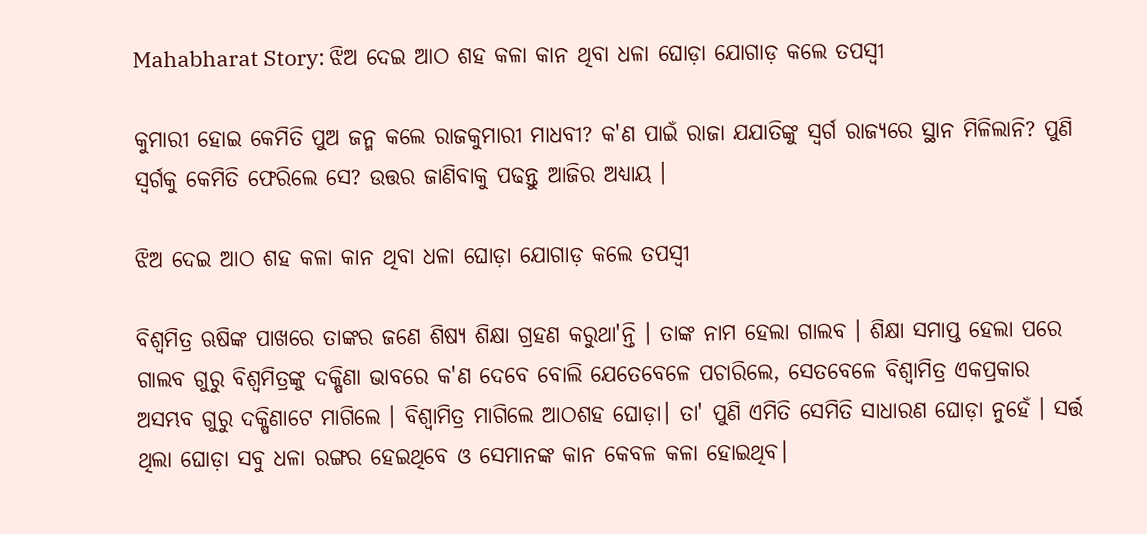Mahabharat Story: ଝିଅ ଦେଇ ଆଠ ଶହ କଳା କାନ ଥିବା ଧଳା ଘୋଡ଼ା ଯୋଗାଡ଼ କଲେ ତପସ୍ୱୀ

କୁମାରୀ ହୋଇ କେମିତି ପୁଅ ଜନ୍ମ କଲେ ରାଜକୁମାରୀ ମାଧବୀ? କ'ଣ ପାଇଁ ରାଜା ଯଯାତିଙ୍କୁ ସ୍ୱର୍ଗ ରାଜ୍ୟରେ ସ୍ଥାନ ମିଳିଲାନି? ପୁଣି ସ୍ୱର୍ଗକୁ କେମିତି ଫେରିଲେ ସେ? ଉତ୍ତର ଜାଣିବାକୁ ପଢନ୍ତୁ ଆଜିର ଅଧ୍ୟାୟ ।

ଝିଅ ଦେଇ ଆଠ ଶହ କଳା କାନ ଥିବା ଧଳା ଘୋଡ଼ା ଯୋଗାଡ଼ କଲେ ତପସ୍ୱୀ

ବିଶ୍ୱମିତ୍ର ଋଷିଙ୍କ ପାଖରେ ତାଙ୍କର ଜଣେ ଶିଷ୍ୟ ଶିକ୍ଷା ଗ୍ରହଣ କରୁଥା'ନ୍ତି । ତାଙ୍କ ନାମ ହେଲା ଗାଲବ । ଶିକ୍ଷା ସମାପ୍ତ ହେଲା ପରେ ଗାଲବ ଗୁରୁ ବିଶ୍ୱମିତ୍ରଙ୍କୁ ଦକ୍ଷିଣା ଭାବରେ କ'ଣ ଦେବେ ବୋଲି ଯେତେବେଳେ ପଚାରିଲେ, ସେତବେଳେ ବିଶ୍ୱାମିତ୍ର ଏକପ୍ରକାର ଅସମ୍ଭବ ଗୁରୁ ଦକ୍ଷିଣାଟେ ମାଗିଲେ । ବିଶ୍ୱାମିତ୍ର ମାଗିଲେ ଆଠଶହ ଘୋଡ଼ା। ତା' ପୁଣି ଏମିତି ସେମିତି ସାଧାରଣ ଘୋଡ଼ା ନୁହେଁ । ସର୍ତ୍ତ ଥିଲା ଘୋଡ଼ା ସବୁ ଧଳା ରଙ୍ଗର ହେଇଥିବେ ଓ ସେମାନଙ୍କ କାନ କେବଳ କଳା ହୋଇଥିବ।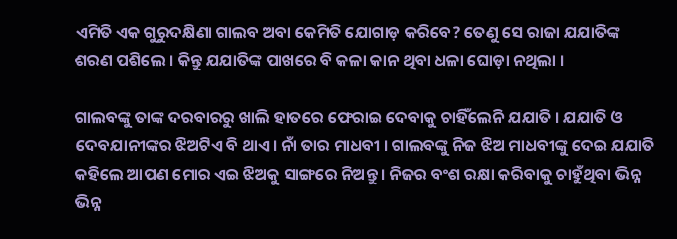ଏମିତି ଏକ ଗୁରୁଦକ୍ଷିଣା ଗାଲବ ଅବା କେମିତି ଯୋଗାଡ଼ କରିବେ? ତେଣୁ ସେ ରାଜା ଯଯାତିଙ୍କ ଶରଣ ପଶିଲେ । କିନ୍ତୁ ଯଯାତିଙ୍କ ପାଖରେ ବି କଳା କାନ ଥିବା ଧଳା ଘୋଡ଼ା ନଥିଲା ।

ଗାଲବଙ୍କୁ ତାଙ୍କ ଦରବାରରୁ ଖାଲି ହାତରେ ଫେରାଇ ଦେବାକୁ ଚାହିଁଲେନି ଯଯାତି । ଯଯାତି ଓ ଦେବଯାନୀଙ୍କର ଝିଅଟିଏ ବି ଥାଏ। ନାଁ ତାର ମାଧବୀ । ଗାଲବଙ୍କୁ ନିଜ ଝିଅ ମାଧବୀଙ୍କୁ ଦେଇ ଯଯାତି କହିଲେ ଆପଣ ମୋର ଏଇ ଝିଅକୁ ସାଙ୍ଗରେ ନିଅନ୍ତୁ । ନିଜର ବଂଶ ରକ୍ଷା କରିବାକୁ ଚାହୁଁଥିବା ଭିନ୍ନ ଭିନ୍ନ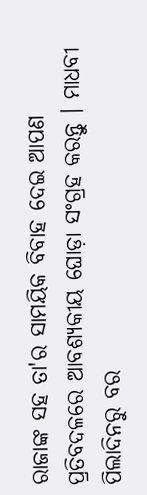ରାଜାଙ୍କ ସହ ତା'ର ସାମୟିକ ବିବାହ ଦେଇ ଆପଣ ପ୍ରତିବଦଳରେ ଆବଶ୍ୟକୀୟ ଘୋଡ଼ା ସଂଗ୍ରହ କରନ୍ତୁ । ମାଧବୀ ପିଲାଦିନରୁ ବର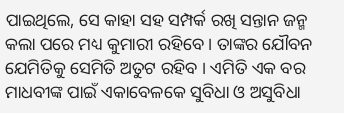ପାଇଥିଲେ, ସେ କାହା ସହ ସମ୍ପର୍କ ରଖି ସନ୍ତାନ ଜନ୍ମ କଲା ପରେ ମଧ୍ୟ କୁମାରୀ ରହିବେ । ତାଙ୍କର ଯୌବନ ଯେମିତିକୁ ସେମିତି ଅତୁଟ ରହିବ । ଏମିତି ଏକ ବର ମାଧବୀଙ୍କ ପାଇଁ ଏକାବେଳକେ ସୁବିଧା ଓ ଅସୁବିଧା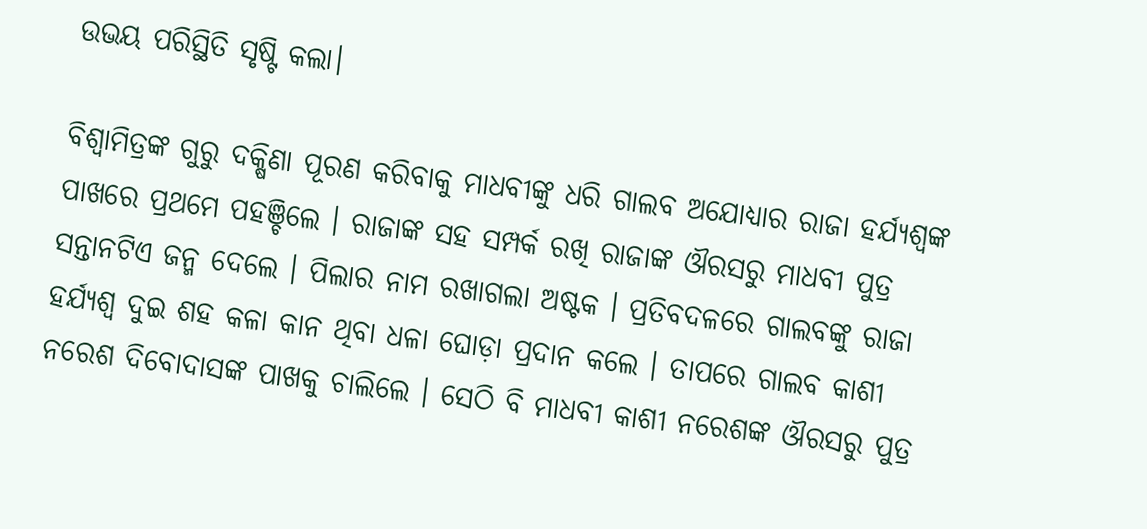ଉଭୟ ପରିସ୍ଥିତି ସୃଷ୍ଟି କଲା।

ବିଶ୍ୱାମିତ୍ରଙ୍କ ଗୁରୁ ଦକ୍ଷିଣା ପୂରଣ କରିବାକୁ ମାଧବୀଙ୍କୁ ଧରି ଗାଲବ ଅଯୋଧ୍ୟାର ରାଜା ହର୍ଯ୍ୟଶ୍ୱଙ୍କ ପାଖରେ ପ୍ରଥମେ ପହଞ୍ଚିଲେ । ରାଜାଙ୍କ ସହ ସମ୍ପର୍କ ରଖି ରାଜାଙ୍କ ଔରସରୁ ମାଧବୀ ପୁତ୍ର ସନ୍ତାନଟିଏ ଜନ୍ମ ଦେଲେ । ପିଲାର ନାମ ରଖାଗଲା ଅଷ୍ଟକ । ପ୍ରତିବଦଳରେ ଗାଲବଙ୍କୁ ରାଜା ହର୍ଯ୍ୟଶ୍ୱ ଦୁଇ ଶହ କଳା କାନ ଥିବା ଧଳା ଘୋଡ଼ା ପ୍ରଦାନ କଲେ । ତାପରେ ଗାଲବ କାଶୀ ନରେଶ ଦିବୋଦାସଙ୍କ ପାଖକୁ ଚାଲିଲେ । ସେଠି ବି ମାଧବୀ କାଶୀ ନରେଶଙ୍କ ଔରସରୁ ପୁତ୍ର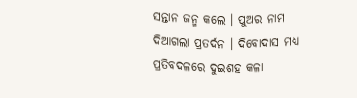ସନ୍ତାନ ଜନ୍ମ କଲେ । ପୁଅର ନାମ ଦିଆଗଲା ପ୍ରତର୍ଦନ । ଦିବୋଦାସ ମଧ୍ୟ ପ୍ରତିବଦଳରେ ଦୁଇଶହ କଳା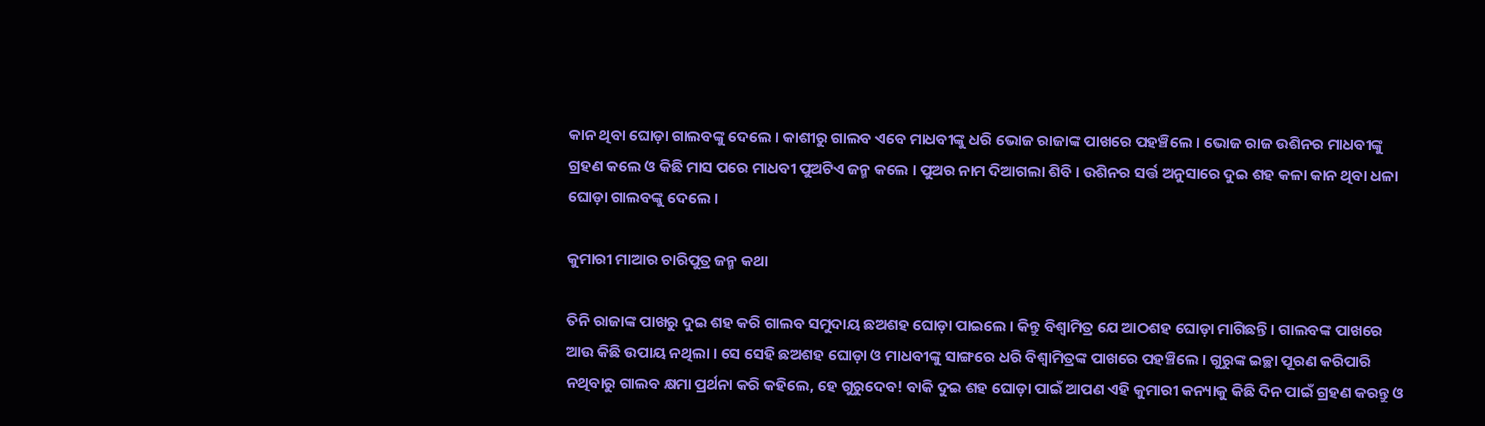କାନ ଥିବା ଘୋଡ଼ା ଗାଲବଙ୍କୁ ଦେଲେ । କାଶୀରୁ ଗାଲବ ଏବେ ମାଧବୀଙ୍କୁ ଧରି ଭୋଜ ରାଜାଙ୍କ ପାଖରେ ପହଞ୍ଚିଲେ । ଭୋଜ ରାଜ ଉଶିନର ମାଧବୀଙ୍କୁ ଗ୍ରହଣ କଲେ ଓ କିଛି ମାସ ପରେ ମାଧବୀ ପୁଅଟିଏ ଜନ୍ମ କଲେ । ପୁଅର ନାମ ଦିଆଗଲା ଶିବି । ଉଶିନର ସର୍ତ୍ତ ଅନୁସାରେ ଦୁଇ ଶହ କଳା କାନ ଥିବା ଧଳା ଘୋଡ଼ା ଗାଲବଙ୍କୁ ଦେଲେ ।

କୁମାରୀ ମାଆର ଚାରିପୁତ୍ର ଜନ୍ମ କଥା

ତିନି ରାଜାଙ୍କ ପାଖରୁ ଦୁଇ ଶହ କରି ଗାଲବ ସମୁଦାୟ ଛଅଶହ ଘୋଡ଼ା ପାଇଲେ । କିନ୍ତୁ ବିଶ୍ୱାମିତ୍ର ଯେ ଆଠଶହ ଘୋଡ଼ା ମାଗିଛନ୍ତି । ଗାଲବଙ୍କ ପାଖରେ ଆଉ କିଛି ଉପାୟ ନଥିଲା । ସେ ସେହି ଛଅଶହ ଘୋଡ଼ା ଓ ମାଧବୀଙ୍କୁ ସାଙ୍ଗରେ ଧରି ବିଶ୍ୱାମିତ୍ରଙ୍କ ପାଖରେ ପହଞ୍ଚିଲେ । ଗୁରୁଙ୍କ ଇଚ୍ଛା ପୂରଣ କରିପାରି ନଥିବାରୁ ଗାଲବ କ୍ଷମା ପ୍ରର୍ଥନା କରି କହିଲେ, ହେ ଗୁରୁଦେବ! ବାକି ଦୁଇ ଶହ ଘୋଡ଼ା ପାଇଁ ଆପଣ ଏହି କୁମାରୀ କନ୍ୟାକୁ କିଛି ଦିନ ପାଇଁ ଗ୍ରହଣ କରନ୍ତୁ ଓ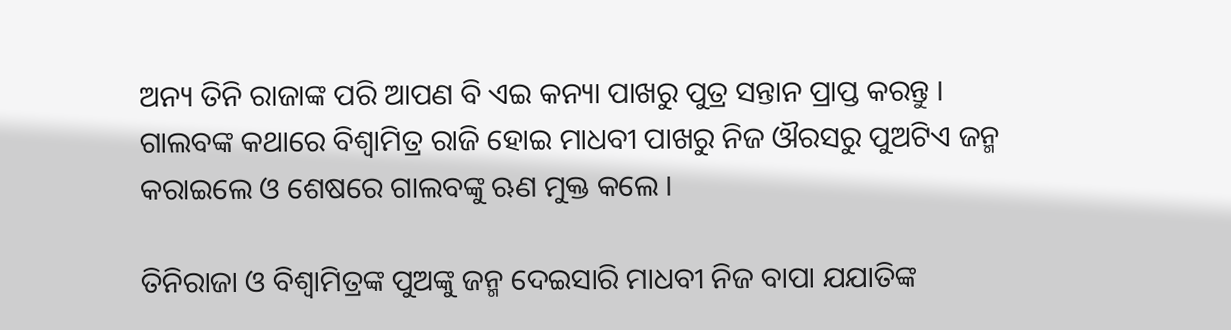ଅନ୍ୟ ତିନି ରାଜାଙ୍କ ପରି ଆପଣ ବି ଏଇ କନ୍ୟା ପାଖରୁ ପୁତ୍ର ସନ୍ତାନ ପ୍ରାପ୍ତ କରନ୍ତୁ । ଗାଲବଙ୍କ କଥାରେ ବିଶ୍ୱାମିତ୍ର ରାଜି ହୋଇ ମାଧବୀ ପାଖରୁ ନିଜ ଔରସରୁ ପୁଅଟିଏ ଜନ୍ମ କରାଇଲେ ଓ ଶେଷରେ ଗାଲବଙ୍କୁ ଋଣ ମୁକ୍ତ କଲେ ।

ତିନିରାଜା ଓ ବିଶ୍ୱାମିତ୍ରଙ୍କ ପୁଅଙ୍କୁ ଜନ୍ମ ଦେଇସାରି ମାଧବୀ ନିଜ ବାପା ଯଯାତିଙ୍କ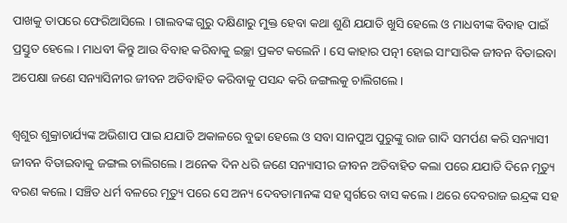ପାଖକୁ ତାପରେ ଫେରିଆସିଲେ । ଗାଲବଙ୍କ ଗୁରୁ ଦକ୍ଷିଣାରୁ ମୁକ୍ତ ହେବା କଥା ଶୁଣି ଯଯାତି ଖୁସି ହେଲେ ଓ ମାଧବୀଙ୍କ ବିବାହ ପାଇଁ ପ୍ରସ୍ତୁତ ହେଲେ । ମାଧବୀ କିନ୍ତୁ ଆଉ ବିବାହ କରିବାକୁ ଇଚ୍ଛା ପ୍ରକଟ କଲେନି । ସେ କାହାର ପତ୍ନୀ ହୋଇ ସାଂସାରିକ ଜୀବନ ବିତାଇବା ଅପେକ୍ଷା ଜଣେ ସନ୍ୟାସିନୀର ଜୀବନ ଅତିବାହିତ କରିବାକୁ ପସନ୍ଦ କରି ଜଙ୍ଗଲକୁ ଚାଲିଗଲେ ।

ଶ୍ୱଶୁର ଶୁକ୍ରାଚାର୍ଯ୍ୟଙ୍କ ଅଭିଶାପ ପାଇ ଯଯାତି ଅକାଳରେ ବୁଢା ହେଲେ ଓ ସବା ସାନପୁଅ ପୁରୁଙ୍କୁ ରାଜ ଗାଦି ସମର୍ପଣ କରି ସନ୍ୟାସୀ ଜୀବନ ବିତାଇବାକୁ ଜଙ୍ଗଲ ଚାଲିଗଲେ । ଅନେକ ଦିନ ଧରି ଜଣେ ସନ୍ୟାସୀର ଜୀବନ ଅତିବାହିତ କଲା ପରେ ଯଯାତି ଦିନେ ମୃତ୍ୟୁ ବରଣ କଲେ । ସଞ୍ଚିତ ଧର୍ମ ବଳରେ ମୃତ୍ୟୁ ପରେ ସେ ଅନ୍ୟ ଦେବତାମାନଙ୍କ ସହ ସ୍ୱର୍ଗରେ ବାସ କଲେ । ଥରେ ଦେବରାଜ ଇନ୍ଦ୍ରଙ୍କ ସହ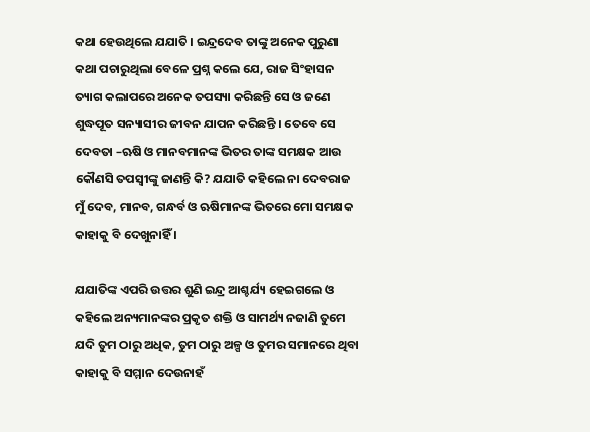କଥା ହେଉଥିଲେ ଯଯାତି । ଇନ୍ଦ୍ରଦେବ ତାଙ୍କୁ ଅନେକ ପୁରୁଣା କଥା ପଚାରୁଥିଲା ବେଳେ ପ୍ରଶ୍ନ କଲେ ଯେ, ରାଜ ସିଂହାସନ ତ୍ୟାଗ କଲାପରେ ଅନେକ ତପସ୍ୟା କରିଛନ୍ତି ସେ ଓ ଜଣେ ଶୁଦ୍ଧପୂତ ସନ୍ୟାସୀର ଜୀବନ ଯାପନ କରିଛନ୍ତି । ତେବେ ସେ ଦେବତା –ଋଷି ଓ ମାନବମାନଙ୍କ ଭିତର ତାଙ୍କ ସମକ୍ଷକ ଆଉ କୌଣସି ତପସ୍ୱୀଙ୍କୁ ଜାଣନ୍ତି କି? ଯଯାତି କହିଲେ ନା ଦେବରାଜ ମୁଁ ଦେବ, ମାନବ, ଗନ୍ଧର୍ବ ଓ ଋଷିମାନଙ୍କ ଭିତରେ ମୋ ସମକ୍ଷକ କାହାକୁ ବି ଦେଖୁନାହିଁ ।

ଯଯାତିଙ୍କ ଏପରି ଉତ୍ତର ଶୁଣି ଇନ୍ଦ୍ର ଆଶ୍ଚର୍ଯ୍ୟ ହେଇଗଲେ ଓ କହିଲେ ଅନ୍ୟମାନଙ୍କର ପ୍ରକୃତ ଶକ୍ତି ଓ ସାମର୍ଥ୍ୟ ନଜାଣି ତୁମେ ଯଦି ତୁମ ଠାରୁ ଅଧିକ, ତୁମ ଠାରୁ ଅଳ୍ପ ଓ ତୁମର ସମାନରେ ଥିବା କାହାକୁ ବି ସମ୍ମାନ ଦେଉନାହଁ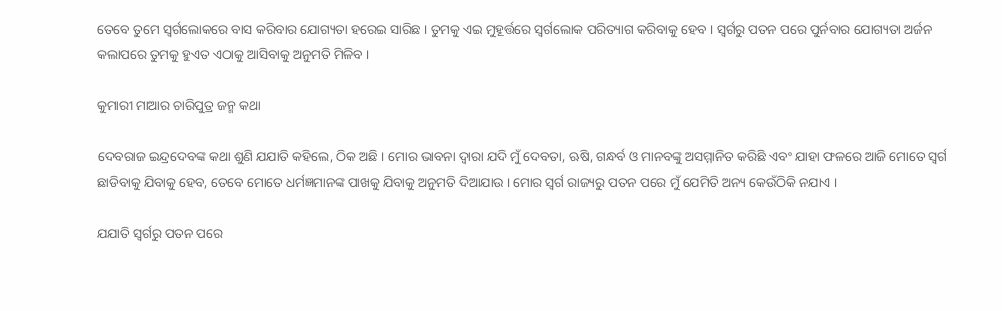ତେବେ ତୁମେ ସ୍ୱର୍ଗଲୋକରେ ବାସ କରିବାର ଯୋଗ୍ୟତା ହରେଇ ସାରିଛ । ତୁମକୁ ଏଇ ମୁହୂର୍ତ୍ତରେ ସ୍ୱର୍ଗଲୋକ ପରିତ୍ୟାଗ କରିବାକୁ ହେବ । ସ୍ୱର୍ଗରୁ ପତନ ପରେ ପୁର୍ନବାର ଯୋଗ୍ୟତା ଅର୍ଜନ କଲାପରେ ତୁମକୁ ହୁଏତ ଏଠାକୁ ଆସିବାକୁ ଅନୁମତି ମିଳିବ ।

କୁମାରୀ ମାଆର ଚାରିପୁତ୍ର ଜନ୍ମ କଥା

ଦେବରାଜ ଇନ୍ଦ୍ରଦେବଙ୍କ କଥା ଶୁଣି ଯଯାତି କହିଲେ, ଠିକ ଅଛି । ମୋର ଭାବନା ଦ୍ୱାରା ଯଦି ମୁଁ ଦେବତା, ଋଷି, ଗନ୍ଧର୍ବ ଓ ମାନବଙ୍କୁ ଅସମ୍ମାନିତ କରିଛି ଏବଂ ଯାହା ଫଳରେ ଆଜି ମୋତେ ସ୍ୱର୍ଗ ଛାଡିବାକୁ ଯିବାକୁ ହେବ, ତେବେ ମୋତେ ଧର୍ମଜ୍ଞମାନଙ୍କ ପାଖକୁ ଯିବାକୁ ଅନୁମତି ଦିଆଯାଉ । ମୋର ସ୍ୱର୍ଗ ରାଜ୍ୟରୁ ପତନ ପରେ ମୁଁ ଯେମିତି ଅନ୍ୟ କେଉଁଠିକି ନଯାଏ ।

ଯଯାତି ସ୍ୱର୍ଗରୁ ପତନ ପରେ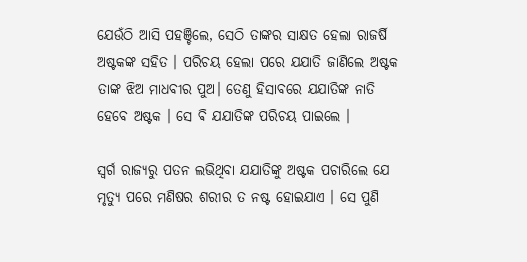ଯେଉଁଠି ଆସି ପହଞ୍ଚିଲେ, ସେଠି ତାଙ୍କର ସାକ୍ଷତ ହେଲା ରାଜର୍ଷି ଅଷ୍ଟକଙ୍କ ସହିତ । ପରିଚୟ ହେଲା ପରେ ଯଯାତି ଜାଣିଲେ ଅଷ୍ଟକ ତାଙ୍କ ଝିଅ ମାଧବୀର ପୁଅ। ତେଣୁ ହିସାବରେ ଯଯାତିଙ୍କ ନାତି ହେବେ ଅଷ୍ଟକ । ସେ ଵି ଯଯାତିଙ୍କ ପରିଚୟ ପାଇଲେ ।

ସ୍ୱର୍ଗ ରାଜ୍ୟରୁ ପତନ ଲଭିଥିବା ଯଯାତିଙ୍କୁ ଅଷ୍ଟକ ପଚାରିଲେ ଯେ ମୃତ୍ୟୁ ପରେ ମଣିଷର ଶରୀର ତ ନଷ୍ଟ ହୋଇଯାଏ । ସେ ପୁଣି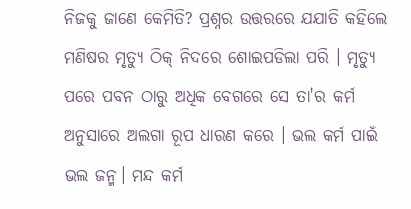ନିଜକୁ ଜାଣେ କେମିତି? ପ୍ରଶ୍ନର ଉତ୍ତରରେ ଯଯାତି କହିଲେ ମଣିଷର ମୃତ୍ୟୁ ଠିକ୍ ନିଦରେ ଶୋଇପଡିଲା ପରି । ମୃତ୍ୟୁ ପରେ ପବନ ଠାରୁ ଅଧିକ ବେଗରେ ସେ ତା'ର କର୍ମ ଅନୁସାରେ ଅଲଗା ରୂପ ଧାରଣ କରେ । ଭଲ କର୍ମ ପାଇଁ ଭଲ ଜନ୍ମ। ମନ୍ଦ କର୍ମ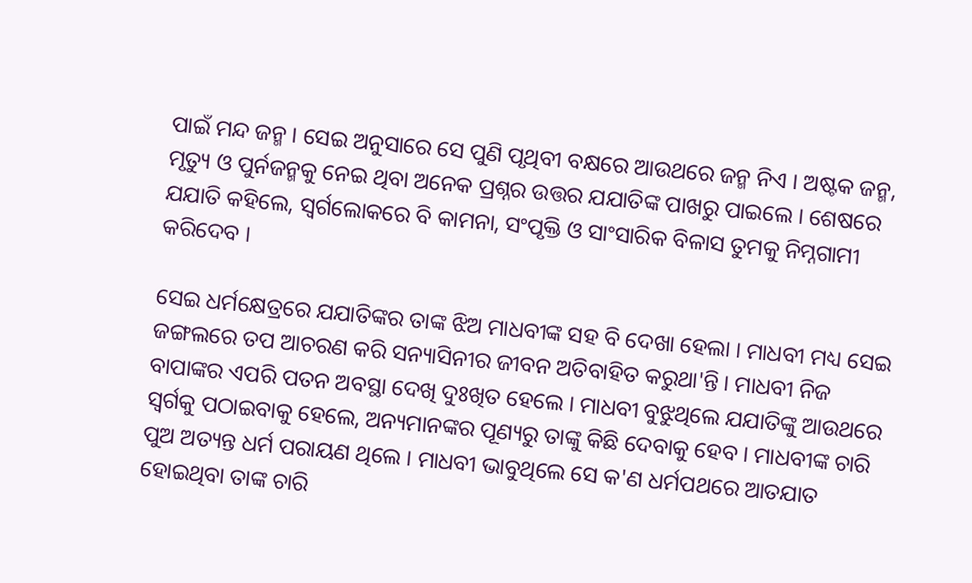ପାଇଁ ମନ୍ଦ ଜନ୍ମ । ସେଇ ଅନୁସାରେ ସେ ପୁଣି ପୃଥିବୀ ବକ୍ଷରେ ଆଉଥରେ ଜନ୍ମ ନିଏ । ଅଷ୍ଟକ ଜନ୍ମ, ମୃତ୍ୟୁ ଓ ପୁର୍ନଜନ୍ମକୁ ନେଇ ଥିବା ଅନେକ ପ୍ରଶ୍ନର ଉତ୍ତର ଯଯାତିଙ୍କ ପାଖରୁ ପାଇଲେ । ଶେଷରେ ଯଯାତି କହିଲେ, ସ୍ୱର୍ଗଲୋକରେ ବି କାମନା, ସଂପୃକ୍ତି ଓ ସାଂସାରିକ ବିଳାସ ତୁମକୁ ନିମ୍ନଗାମୀ କରିଦେବ ।

ସେଇ ଧର୍ମକ୍ଷେତ୍ରରେ ଯଯାତିଙ୍କର ତାଙ୍କ ଝିଅ ମାଧବୀଙ୍କ ସହ ବି ଦେଖା ହେଲା । ମାଧବୀ ମଧ୍ୟ ସେଇ ଜଙ୍ଗଲରେ ତପ ଆଚରଣ କରି ସନ୍ୟାସିନୀର ଜୀବନ ଅତିବାହିତ କରୁଥା'ନ୍ତି । ମାଧବୀ ନିଜ ବାପାଙ୍କର ଏପରି ପତନ ଅବସ୍ଥା ଦେଖି ଦୁଃଖିତ ହେଲେ । ମାଧବୀ ବୁଝୁଥିଲେ ଯଯାତିଙ୍କୁ ଆଉଥରେ ସ୍ୱର୍ଗକୁ ପଠାଇବାକୁ ହେଲେ, ଅନ୍ୟମାନଙ୍କର ପୂଣ୍ୟରୁ ତାଙ୍କୁ କିଛି ଦେବାକୁ ହେବ । ମାଧବୀଙ୍କ ଚାରି ପୁଅ ଅତ୍ୟନ୍ତ ଧର୍ମ ପରାୟଣ ଥିଲେ । ମାଧବୀ ଭାବୁଥିଲେ ସେ କ'ଣ ଧର୍ମପଥରେ ଆତଯାତ ହୋଇଥିବା ତାଙ୍କ ଚାରି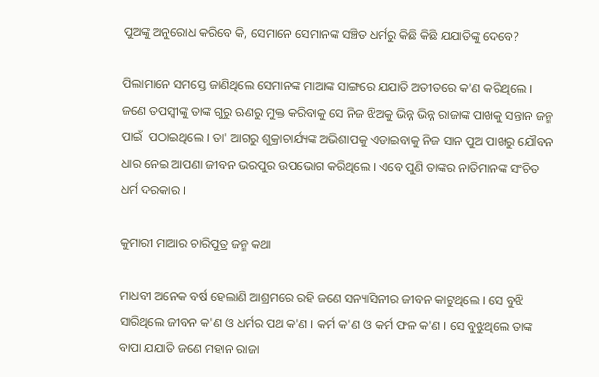ପୁଅଙ୍କୁ ଅନୁରୋଧ କରିବେ କି, ସେମାନେ ସେମାନଙ୍କ ସଞ୍ଚିତ ଧର୍ମରୁ କିଛି କିଛି ଯଯାତିଙ୍କୁ ଦେବେ?

ପିଲାମାନେ ସମସ୍ତେ ଜାଣିଥିଲେ ସେମାନଙ୍କ ମାଆଙ୍କ ସାଙ୍ଗରେ ଯଯାତି ଅତୀତରେ କ'ଣ କରିଥିଲେ । ଜଣେ ତପସ୍ୱୀଙ୍କୁ ତାଙ୍କ ଗୁରୁ ଋଣରୁ ମୁକ୍ତ କରିବାକୁ ସେ ନିଜ ଝିଅକୁ ଭିନ୍ନ ଭିନ୍ନ ରାଜାଙ୍କ ପାଖକୁ ସନ୍ତାନ ଜନ୍ମ ପାଇଁ  ପଠାଇଥିଲେ । ତା' ଆଗରୁ ଶୁକ୍ରାଚାର୍ଯ୍ୟଙ୍କ ଅଭିଶାପକୁ ଏଡାଇବାକୁ ନିଜ ସାନ ପୁଅ ପାଖରୁ ଯୌବନ ଧାର ନେଇ ଆପଣା ଜୀବନ ଭରପୁର ଉପଭୋଗ କରିଥିଲେ । ଏବେ ପୁଣି ତାଙ୍କର ନାତିମାନଙ୍କ ସଂଚିତ ଧର୍ମ ଦରକାର ।

କୁମାରୀ ମାଆର ଚାରିପୁତ୍ର ଜନ୍ମ କଥା

ମାଧବୀ ଅନେକ ବର୍ଷ ହେଲାଣି ଆଶ୍ରମରେ ରହି ଜଣେ ସନ୍ୟାସିନୀର ଜୀବନ କାଟୁଥିଲେ । ସେ ବୁଝି ସାରିଥିଲେ ଜୀବନ କ'ଣ ଓ ଧର୍ମର ପଥ କ'ଣ । କର୍ମ କ'ଣ ଓ କର୍ମ ଫଳ କ'ଣ । ସେ ବୁଝୁଥିଲେ ତାଙ୍କ ବାପା ଯଯାତି ଜଣେ ମହାନ ରାଜା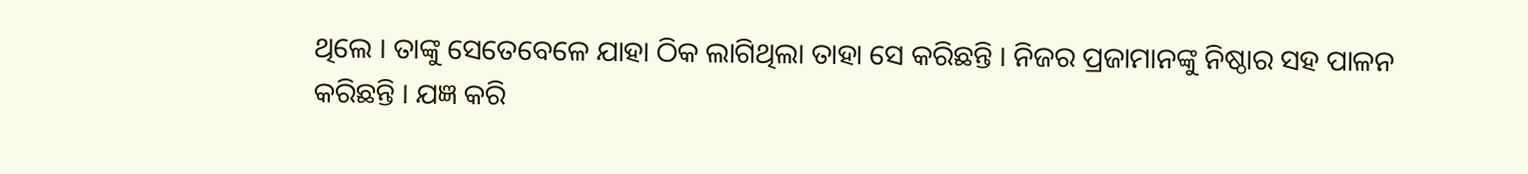ଥିଲେ । ତାଙ୍କୁ ସେତେବେଳେ ଯାହା ଠିକ ଲାଗିଥିଲା ତାହା ସେ କରିଛନ୍ତି । ନିଜର ପ୍ରଜାମାନଙ୍କୁ ନିଷ୍ଠାର ସହ ପାଳନ କରିଛନ୍ତି । ଯଜ୍ଞ କରି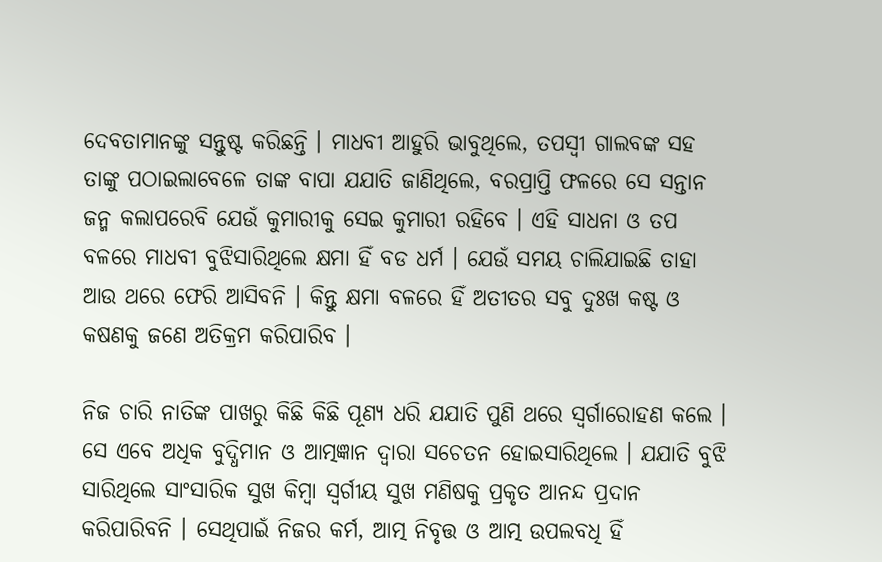ଦେବତାମାନଙ୍କୁ ସନ୍ତୁଷ୍ଟ କରିଛନ୍ତି । ମାଧବୀ ଆହୁରି ଭାବୁଥିଲେ, ତପସ୍ୱୀ ଗାଲବଙ୍କ ସହ ତାଙ୍କୁ ପଠାଇଲାବେଳେ ତାଙ୍କ ବାପା ଯଯାତି ଜାଣିଥିଲେ, ବରପ୍ରାପ୍ତି ଫଳରେ ସେ ସନ୍ତାନ ଜନ୍ମ କଲାପରେବି ଯେଉଁ କୁମାରୀକୁ ସେଇ କୁମାରୀ ରହିବେ । ଏହି ସାଧନା ଓ ତପ ବଳରେ ମାଧବୀ ବୁଝିସାରିଥିଲେ କ୍ଷମା ହିଁ ବଡ ଧର୍ମ । ଯେଉଁ ସମୟ ଚାଲିଯାଇଛି ତାହା ଆଉ ଥରେ ଫେରି ଆସିବନି । କିନ୍ତୁ କ୍ଷମା ବଳରେ ହିଁ ଅତୀତର ସବୁ ଦୁଃଖ କଷ୍ଟ ଓ କଷଣକୁ ଜଣେ ଅତିକ୍ରମ କରିପାରିବ ।

ନିଜ ଚାରି ନାତିଙ୍କ ପାଖରୁ କିଛି କିଛି ପୂଣ୍ୟ ଧରି ଯଯାତି ପୁଣି ଥରେ ସ୍ୱର୍ଗାରୋହଣ କଲେ । ସେ ଏବେ ଅଧିକ ବୁଦ୍ଧିମାନ ଓ ଆତ୍ମଜ୍ଞାନ ଦ୍ୱାରା ସଚେତନ ହୋଇସାରିଥିଲେ । ଯଯାତି ବୁଝି ସାରିଥିଲେ ସାଂସାରିକ ସୁଖ କିମ୍ବା ସ୍ୱର୍ଗୀୟ ସୁଖ ମଣିଷକୁ ପ୍ରକୃତ ଆନନ୍ଦ ପ୍ରଦାନ କରିପାରିବନି । ସେଥିପାଇଁ ନିଜର କର୍ମ, ଆତ୍ମ ନିବୃତ୍ତ ଓ ଆତ୍ମ ଉପଲବଧି ହିଁ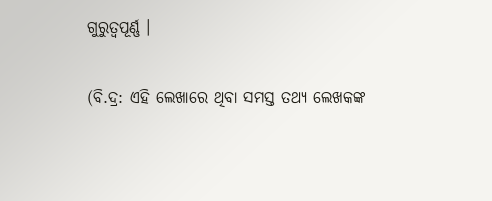ଗୁରୁତ୍ୱପୂର୍ଣ୍ଣ ।

(ବି.ଦ୍ର: ଏହି ଲେଖାରେ ଥିବା ସମସ୍ତ ତଥ୍ୟ ଲେଖକଙ୍କ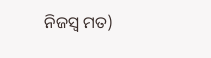ନିଜସ୍ୱ ମତ)